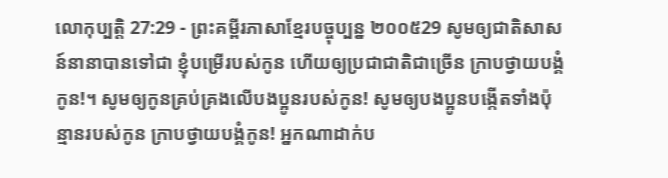លោកុប្បត្តិ 27:29 - ព្រះគម្ពីរភាសាខ្មែរបច្ចុប្បន្ន ២០០៥29 សូមឲ្យជាតិសាសន៍នានាបានទៅជា ខ្ញុំបម្រើរបស់កូន ហើយឲ្យប្រជាជាតិជាច្រើន ក្រាបថ្វាយបង្គំកូន!។ សូមឲ្យកូនគ្រប់គ្រងលើបងប្អូនរបស់កូន! សូមឲ្យបងប្អូនបង្កើតទាំងប៉ុន្មានរបស់កូន ក្រាបថ្វាយបង្គំកូន! អ្នកណាដាក់ប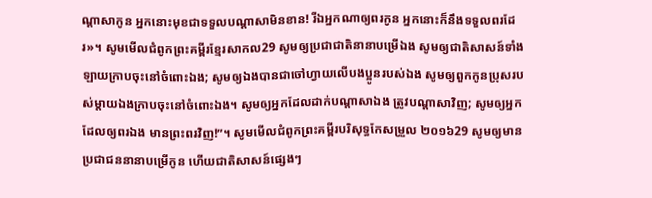ណ្ដាសាកូន អ្នកនោះមុខជាទទួលបណ្ដាសាមិនខាន! រីឯអ្នកណាឲ្យពរកូន អ្នកនោះក៏នឹងទទួលពរដែរ»។ សូមមើលជំពូកព្រះគម្ពីរខ្មែរសាកល29 សូមឲ្យប្រជាជាតិនានាបម្រើឯង សូមឲ្យជាតិសាសន៍ទាំងឡាយក្រាបចុះនៅចំពោះឯង; សូមឲ្យឯងបានជាចៅហ្វាយលើបងប្អូនរបស់ឯង សូមឲ្យពួកកូនប្រុសរបស់ម្ដាយឯងក្រាបចុះនៅចំពោះឯង។ សូមឲ្យអ្នកដែលដាក់បណ្ដាសាឯង ត្រូវបណ្ដាសាវិញ; សូមឲ្យអ្នកដែលឲ្យពរឯង មានព្រះពរវិញ!”។ សូមមើលជំពូកព្រះគម្ពីរបរិសុទ្ធកែសម្រួល ២០១៦29 សូមឲ្យមានប្រជាជននានាបម្រើកូន ហើយជាតិសាសន៍ផ្សេងៗ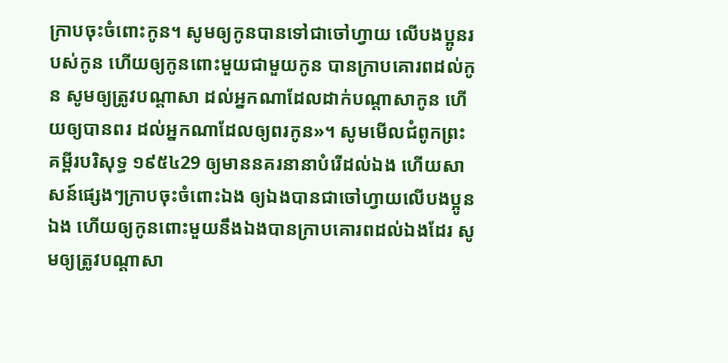ក្រាបចុះចំពោះកូន។ សូមឲ្យកូនបានទៅជាចៅហ្វាយ លើបងប្អូនរបស់កូន ហើយឲ្យកូនពោះមួយជាមួយកូន បានក្រាបគោរពដល់កូន សូមឲ្យត្រូវបណ្ដាសា ដល់អ្នកណាដែលដាក់បណ្ដាសាកូន ហើយឲ្យបានពរ ដល់អ្នកណាដែលឲ្យពរកូន»។ សូមមើលជំពូកព្រះគម្ពីរបរិសុទ្ធ ១៩៥៤29 ឲ្យមាននគរនានាបំរើដល់ឯង ហើយសាសន៍ផ្សេងៗក្រាបចុះចំពោះឯង ឲ្យឯងបានជាចៅហ្វាយលើបងប្អូនឯង ហើយឲ្យកូនពោះមួយនឹងឯងបានក្រាបគោរពដល់ឯងដែរ សូមឲ្យត្រូវបណ្តាសា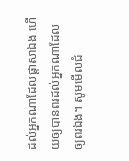ដល់អ្នកណាដែលផ្តាសាឯង ហើយឲ្យបានពរដល់អ្នកណាដែលឲ្យពរឯង។ សូមមើលជំ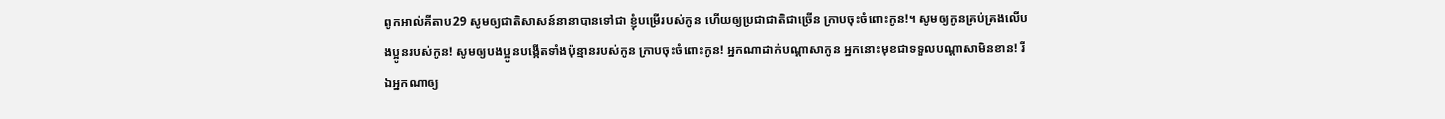ពូកអាល់គីតាប29 សូមឲ្យជាតិសាសន៍នានាបានទៅជា ខ្ញុំបម្រើរបស់កូន ហើយឲ្យប្រជាជាតិជាច្រើន ក្រាបចុះចំពោះកូន!។ សូមឲ្យកូនគ្រប់គ្រងលើបងប្អូនរបស់កូន! សូមឲ្យបងប្អូនបង្កើតទាំងប៉ុន្មានរបស់កូន ក្រាបចុះចំពោះកូន! អ្នកណាដាក់បណ្តាសាកូន អ្នកនោះមុខជាទទួលបណ្តាសាមិនខាន! រីឯអ្នកណាឲ្យ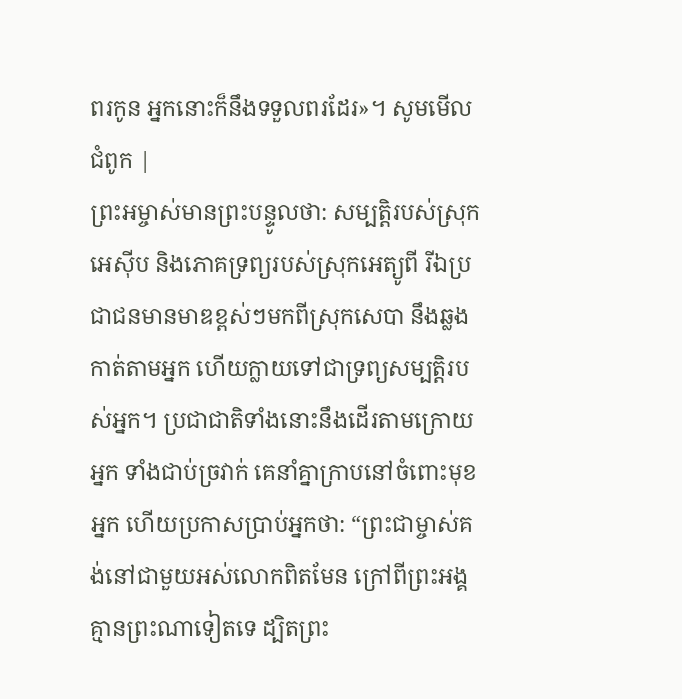ពរកូន អ្នកនោះក៏នឹងទទួលពរដែរ»។ សូមមើលជំពូក |
ព្រះអម្ចាស់មានព្រះបន្ទូលថា: សម្បត្តិរបស់ស្រុកអេស៊ីប និងភោគទ្រព្យរបស់ស្រុកអេត្យូពី រីឯប្រជាជនមានមាឌខ្ពស់ៗមកពីស្រុកសេបា នឹងឆ្លងកាត់តាមអ្នក ហើយក្លាយទៅជាទ្រព្យសម្បត្តិរបស់អ្នក។ ប្រជាជាតិទាំងនោះនឹងដើរតាមក្រោយអ្នក ទាំងជាប់ច្រវាក់ គេនាំគ្នាក្រាបនៅចំពោះមុខអ្នក ហើយប្រកាសប្រាប់អ្នកថា: “ព្រះជាម្ចាស់គង់នៅជាមួយអស់លោកពិតមែន ក្រៅពីព្រះអង្គ គ្មានព្រះណាទៀតទេ ដ្បិតព្រះ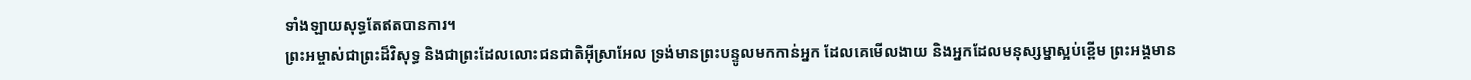ទាំងឡាយសុទ្ធតែឥតបានការ។
ព្រះអម្ចាស់ជាព្រះដ៏វិសុទ្ធ និងជាព្រះដែលលោះជនជាតិអ៊ីស្រាអែល ទ្រង់មានព្រះបន្ទូលមកកាន់អ្នក ដែលគេមើលងាយ និងអ្នកដែលមនុស្សម្នាស្អប់ខ្ពើម ព្រះអង្គមាន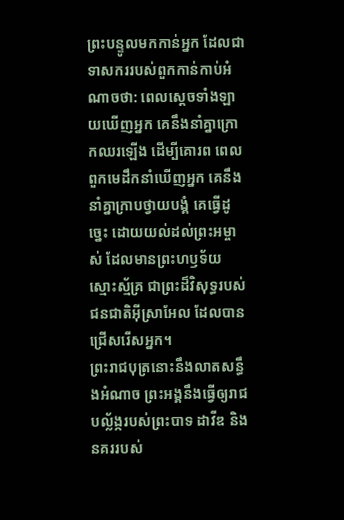ព្រះបន្ទូលមកកាន់អ្នក ដែលជាទាសកររបស់ពួកកាន់កាប់អំណាចថា: ពេលស្ដេចទាំងឡាយឃើញអ្នក គេនឹងនាំគ្នាក្រោកឈរឡើង ដើម្បីគោរព ពេលពួកមេដឹកនាំឃើញអ្នក គេនឹងនាំគ្នាក្រាបថ្វាយបង្គំ គេធ្វើដូច្នេះ ដោយយល់ដល់ព្រះអម្ចាស់ ដែលមានព្រះហឫទ័យស្មោះស្ម័គ្រ ជាព្រះដ៏វិសុទ្ធរបស់ជនជាតិអ៊ីស្រាអែល ដែលបានជ្រើសរើសអ្នក។
ព្រះរាជបុត្រនោះនឹងលាតសន្ធឹងអំណាច ព្រះអង្គនឹងធ្វើឲ្យរាជបល្ល័ង្ករបស់ព្រះបាទ ដាវីឌ និងនគររបស់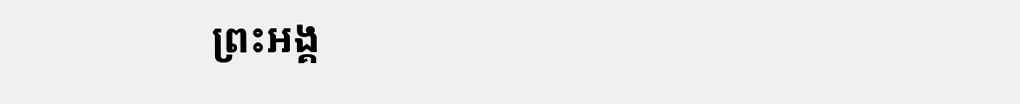ព្រះអង្គ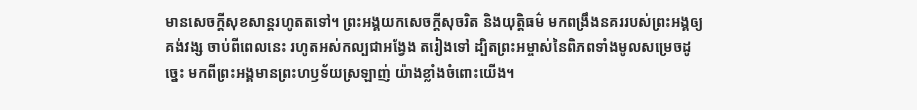មានសេចក្ដីសុខសាន្តរហូតតទៅ។ ព្រះអង្គយកសេចក្ដីសុចរិត និងយុត្តិធម៌ មកពង្រឹងនគររបស់ព្រះអង្គឲ្យគង់វង្ស ចាប់ពីពេលនេះ រហូតអស់កល្បជាអង្វែង តរៀងទៅ ដ្បិតព្រះអម្ចាស់នៃពិភពទាំងមូលសម្រេចដូច្នេះ មកពីព្រះអង្គមានព្រះហឫទ័យស្រឡាញ់ យ៉ាងខ្លាំងចំពោះយើង។